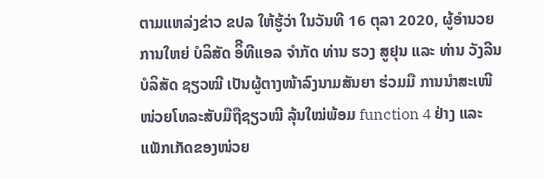ຕາມແຫລ່ງຂ່າວ ຂປລ ໃຫ້ຮູ້ວ່າ ໃນວັນທີ 16 ຕຸລາ 2020, ຜູ້ອໍານວຍການໃຫຍ່ ບໍລິສັດ ອິີທີແອລ ຈໍາກັດ ທ່ານ ຮວງ ສູຢຸນ ແລະ ທ່ານ ວັງລີນ ບໍລິສັດ ຊຽວໝີ ເປັນຜູ້ຕາງໜ້າລົງນາມສັນຍາ ຮ່ວມມື ການນຳສະເໜີໜ່ວຍໂທລະສັບມືຖືຊຽວໝີ ລຸ້ນໃໝ່ພ້ອມ function 4 ຢ່າງ ແລະ ແພັກເກັດຂອງໜ່ວຍ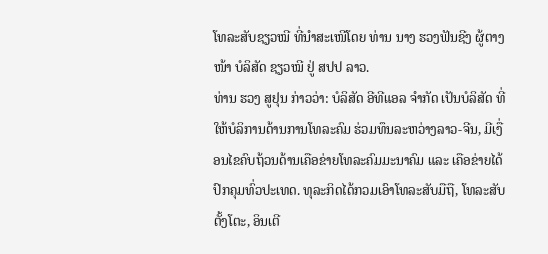ໂທລະສັບຊຽວໝີ ທີ່ນຳສະເໜີໂດຍ ທ່ານ ນາງ ຮວງຟັນຊີງ ຜູ້ຕາງໜ້າ ບໍລິສັດ ຊຽວໝີ ຢູ່ ສປປ ລາວ.
ທ່ານ ຮວງ ສູຢຸນ ກ່າວວ່າ: ບໍລິສັດ ອີທີແອລ ຈຳກັດ ເປັນບໍລິສັດ ທີ່ໃຫ້ບໍລິການດ້ານການໂທລະຄົມ ຮ່ວມທຶນລະຫວ່າງລາວ-ຈີນ, ມີເງື່ອນໄຂຄົບຖ້ວນດ້ານເຄືອຂ່າຍໂທລະຄົມມະນາຄົມ ແລະ ເຄືອຂ່າຍໄດ້ປົກຄຸມທົ່ວປະເທດ. ທຸລະກິດໄດ້ກວມເອົາໂທລະສັບມືຖື, ໂທລະສັບຕັ້ງໂຕະ, ອິນເຕີ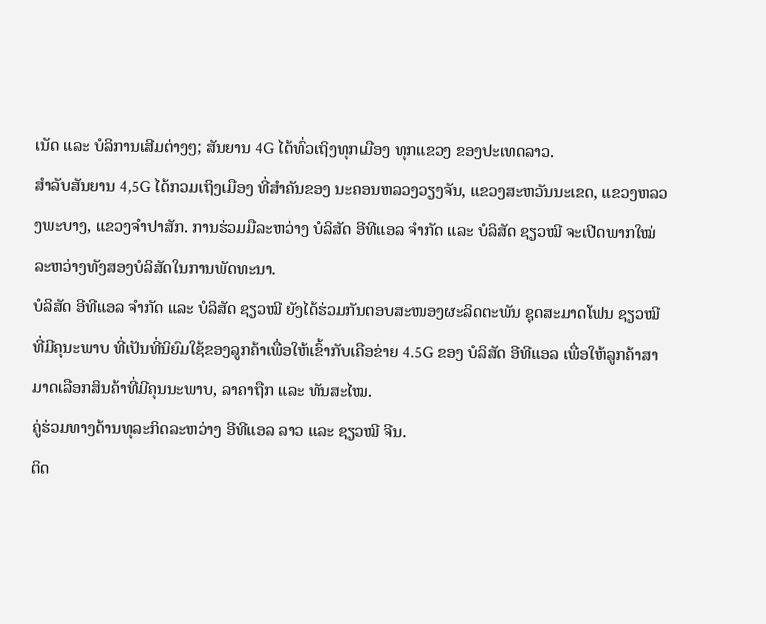ເນັດ ແລະ ບໍລິການເສີມຕ່າງໆ; ສັນຍານ 4G ໄດ້ທົ່ວເຖິງທຸກເມືອງ ທຸກແຂວງ ຂອງປະເທດລາວ.
ສໍາລັບສັນຍານ 4,5G ໄດ້ກວມເຖິງເມືອງ ທີ່ສໍາຄັນຂອງ ນະຄອນຫລວງວຽງຈັນ, ແຂວງສະຫວັນນະເຂດ, ແຂວງຫລວງພະບາງ, ແຂວງຈຳປາສັກ. ການຮ່ວມມືລະຫວ່າງ ບໍລິສັດ ອີທີແອລ ຈໍາກັດ ແລະ ບໍລິສັດ ຊຽວໝີ ຈະເປີດພາກໃໝ່ ລະຫວ່າງທັງສອງບໍລິສັດໃນການພັດທະນາ.
ບໍລິສັດ ອີທີແອລ ຈໍາກັດ ແລະ ບໍລິສັດ ຊຽວໝີ ຍັງໄດ້ຮ່ວມກັນຕອບສະໜອງຜະລິດຕະພັນ ຊຸດສະມາດໂຟນ ຊຽວໝີ ທີ່ມີຄຸນະພາບ ທີ່ເປັນທີ່ນິຍົມໃຊ້ຂອງລູກຄ້າເພື່ອໃຫ້ເຂົ້າກັບເຄືອຂ່າຍ 4.5G ຂອງ ບໍລິສັດ ອີທີແອລ ເພື່ອໃຫ້ລູກຄ້າສາມາດເລືອກສິນຄ້າທີ່ມີຄຸນນະພາບ, ລາຄາຖືກ ແລະ ທັນສະໄໝ.
ຄູ່ຮ່ວມທາງດ້ານທຸລະກິດລະຫວ່າງ ອີທີແອລ ລາວ ແລະ ຊຽວໝີ ຈີນ.
ຕິດ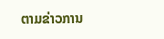ຕາມຂ່າວການ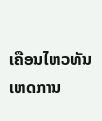ເຄືອນໄຫວທັນເຫດການ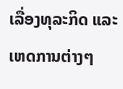ເລື່ອງທຸລະກິດ ແລະ ເຫດການຕ່າງໆ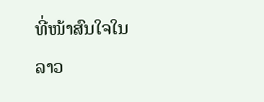ທີ່ໜ້າສົນໃຈໃນລາວ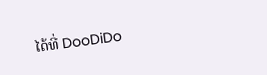ໄດ້ທີ່ DooDiDo